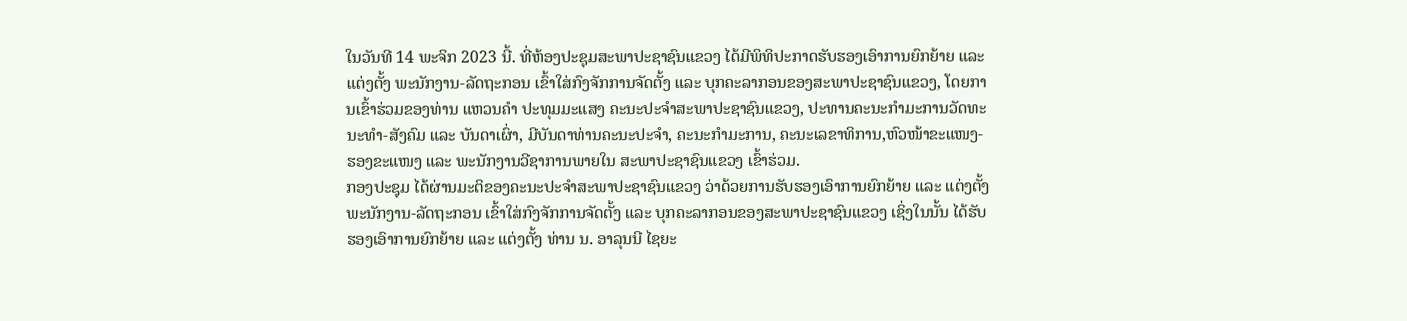ໃນວັນທີ 14 ພະຈິກ 2023 ນີ້. ທີ່ຫ້ອງປະຊຸມສະພາປະຊາຊົນແຂວງ ໄດ້ມີພິທິປະກາດຮັບຮອງເອົາການຍົກຍ້າຍ ແລະ ແຕ່ງຕັ້ງ ພະນັກງານ-ລັດຖະກອນ ເຂົ້າໃສ່ກົງຈັກການຈັດຕັ້ງ ແລະ ບຸກຄະລາກອນຂອງສະພາປະຊາຊົນແຂວງ, ໂດຍການເຂົ້າຮ່ວມຂອງທ່ານ ແຫວນຄໍາ ປະທຸມມະແສງ ຄະນະປະຈໍາສະພາປະຊາຊົນແຂວງ, ປະທານຄະນະກໍາມະການວັດທະນະທໍາ-ສັງຄົມ ແລະ ບັນດາເຜົ່າ, ມີບັນດາທ່ານຄະນະປະຈໍາ, ຄະນະກຳມະການ, ຄະນະເລຂາທິການ,ຫົວໜ້າຂະແໜງ-ຮອງຂະແໜງ ແລະ ພະນັກງານວີຊາການພາຍໃນ ສະພາປະຊາຊົນແຂວງ ເຂົ້າຮ່ວມ.
ກອງປະຊຸມ ໄດ້ຜ່ານມະຕິຂອງຄະນະປະຈໍາສະພາປະຊາຊົນແຂວງ ວ່າດ້ວຍການຮັບຮອງເອົາການຍົກຍ້າຍ ແລະ ແຕ່ງຕັ້ງ ພະນັກງານ-ລັດຖະກອນ ເຂົ້າໃສ່ກົງຈັກການຈັດຕັ້ງ ແລະ ບຸກຄະລາກອນຂອງສະພາປະຊາຊົນແຂວງ ເຊິ່ງໃນນັ້ນ ໄດ້ຮັບຮອງເອົາການຍົກຍ້າຍ ແລະ ແຕ່ງຕັ້ງ ທ່ານ ນ. ອາລຸນນີ ໄຊຍະ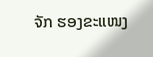ຈັກ ຮອງຂະແໜງ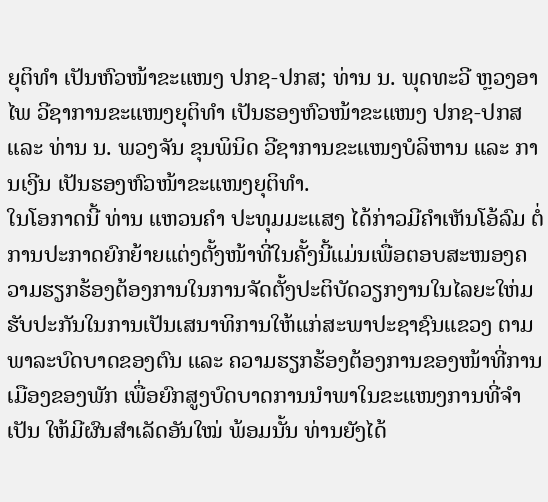ຍຸຕິທໍາ ເປັນຫົວໜ້າຂະແໜງ ປກຊ-ປກສ; ທ່ານ ນ. ພຸດທະວີ ຫຼວງອາໄພ ວີຊາການຂະແໜງຍຸຕິທໍາ ເປັນຮອງຫົວໜ້າຂະແໜງ ປກຊ-ປກສ ແລະ ທ່ານ ນ. ພວງຈັນ ຂຸນພິນິດ ວີຊາການຂະແໜງບໍລິຫານ ແລະ ການເງີນ ເປັນຮອງຫົວໜ້າຂະແໜງຍຸຕິທໍາ.
ໃນໂອກາດນີ້ ທ່ານ ແຫວນຄໍາ ປະທຸມມະແສງ ໄດ້ກ່າວມີຄໍາເຫັນໂອ້ລົມ ຕໍ່ການປະກາດຍົກຍ້າຍແຕ່ງຕັ້ງໜ້າທີ່ໃນຄັ້ງນີ້ແມ່ນເພື່ອຕອບສະໜອງຄວາມຮຽກຮ້ອງຕ້ອງການໃນການຈັດຕັ້ງປະຕິບັດວຽກງານໃນໄລຍະໃຫ່ມ ຮັບປະກັນໃນການເປັນເສນາທິການໃຫ້ແກ່ສະພາປະຊາຊົນແຂວງ ຕາມພາລະບົດບາດຂອງຕົນ ແລະ ຄວາມຮຽກຮ້ອງຕ້ອງການຂອງໜ້າທີ່ການເມືອງຂອງພັກ ເພື່ອຍົກສູງບົດບາດການນໍາພາໃນຂະແໜງການທີ່ຈຳເປັນ ໃຫ້ມີຜົນສໍາເລັດອັນໃໝ່ ພ້ອມນັ້ນ ທ່ານຍັງໄດ້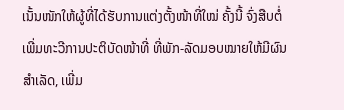ເນັ້ນໜັກໃຫ້ຜູ້ທີ່ໄດ້ຮັບການແຕ່ງຕັ້ງໜ້າທີ່ໃໝ່ ຄັ້ງນີ້ ຈົ່ງສືບຕໍ່ເພີ່ມທະວີການປະຕິບັດໜ້າທີ່ ທີ່ພັກ-ລັດມອບໝາຍໃຫ້ມີຜົນສໍາເລັດ, ເພີ່ມ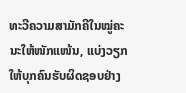ທະວີຄວາມສາມັກຄີໃນໝູ່ຄະນະໃຫ້ໜັກແໜ້ນ, ແບ່ງວຽກໃຫ້ບຸກຄົນຮັບຜິດຊອບຢ່າງ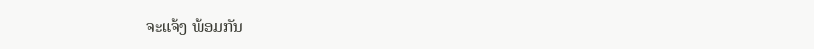ຈະແຈ້ງ ພ້ອມກັນ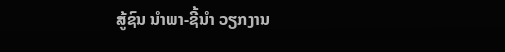ສູ້ຊົນ ນໍາພາ-ຊີ້ນໍາ ວຽກງານ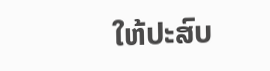ໃຫ້ປະສົບ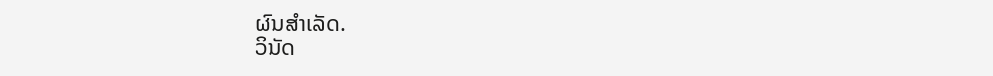ຜົນສໍາເລັດ.
ວິນັດ